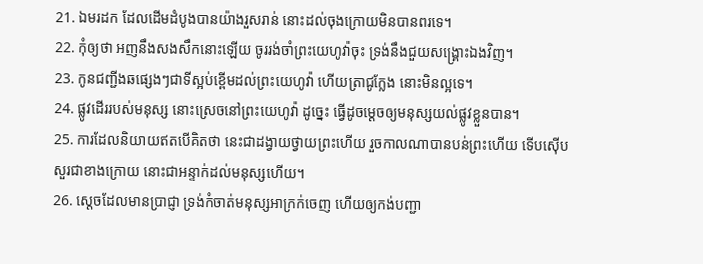21. ឯមរដក ដែលដើមដំបូងបានយ៉ាងរួសរាន់ នោះដល់ចុងក្រោយមិនបានពរទេ។
22. កុំឲ្យថា អញនឹងសងសឹកនោះឡើយ ចូររង់ចាំព្រះយេហូវ៉ាចុះ ទ្រង់នឹងជួយសង្គ្រោះឯងវិញ។
23. កូនជញ្ជីងឆផ្សេងៗជាទីស្អប់ខ្ពើមដល់ព្រះយេហូវ៉ា ហើយត្រាជូក្លែង នោះមិនល្អទេ។
24. ផ្លូវដើររបស់មនុស្ស នោះស្រេចនៅព្រះយេហូវ៉ា ដូច្នេះ ធ្វើដូចម្តេចឲ្យមនុស្សយល់ផ្លូវខ្លួនបាន។
25. ការដែលនិយាយឥតបើគិតថា នេះជាដង្វាយថ្វាយព្រះហើយ រួចកាលណាបានបន់ព្រះហើយ ទើបស៊ើបសួរជាខាងក្រោយ នោះជាអន្ទាក់ដល់មនុស្សហើយ។
26. ស្តេចដែលមានប្រាជ្ញា ទ្រង់កំចាត់មនុស្សអាក្រក់ចេញ ហើយឲ្យកង់បញ្ជា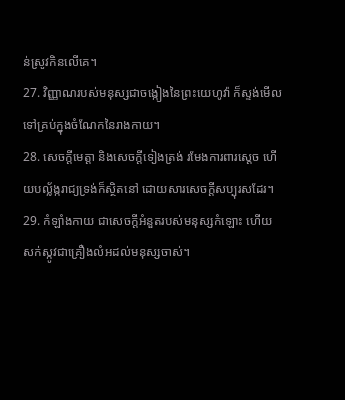ន់ស្រូវកិនលើគេ។
27. វិញ្ញាណរបស់មនុស្សជាចង្កៀងនៃព្រះយេហូវ៉ា ក៏ស្ទង់មើលទៅគ្រប់ក្នុងចំណែកនៃរាងកាយ។
28. សេចក្តីមេត្តា និងសេចក្តីទៀងត្រង់ រមែងការពារស្តេច ហើយបល្ល័ង្ករាជ្យទ្រង់ក៏ស្ថិតនៅ ដោយសារសេចក្តីសប្បុរសដែរ។
29. កំឡាំងកាយ ជាសេចក្តីអំនួតរបស់មនុស្សកំឡោះ ហើយសក់ស្កូវជាគ្រឿងលំអដល់មនុស្សចាស់។